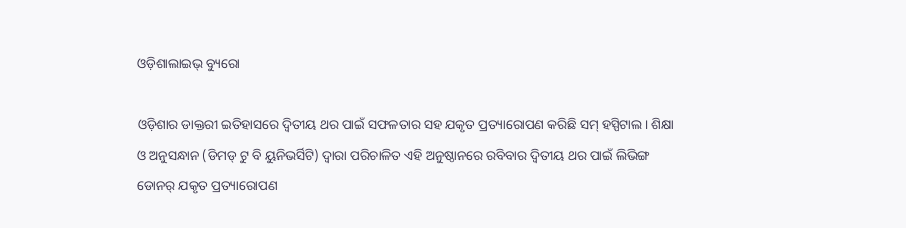ଓଡ଼ିଶାଲାଇଭ୍ ବ୍ୟୁରୋ

ଓଡ଼ିଶାର ଡାକ୍ତରୀ ଇତିହାସରେ ଦ୍ୱିତୀୟ ଥର ପାଇଁ ସଫଳତାର ସହ ଯକୃତ ପ୍ରତ୍ୟାରୋପଣ କରିଛି ସମ୍ ହସ୍ପିଟାଲ। ଶିକ୍ଷା ଓ ଅନୁସନ୍ଧାନ (ଡିମଡ୍ ଟୁ ବି ୟୁନିଭର୍ସିଟି) ଦ୍ୱାରା ପରିଚାଳିତ ଏହି ଅନୁଷ୍ଠାନରେ ରବିବାର ଦ୍ୱିତୀୟ ଥର ପାଇଁ ଲିଭିଙ୍ଗ ଡୋନର୍ ଯକୃତ ପ୍ରତ୍ୟାରୋପଣ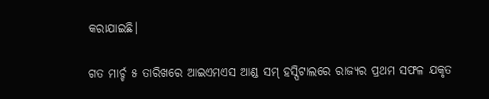କରାଯାଇଛି।

ଗତ ମାର୍ଚ୍ଚ ୫ ତାରିଖରେ ଆଇଏମଏସ ଆଣ୍ଡ ସମ୍ ହସ୍ପିଟାଲରେ ରାଜ୍ୟର ପ୍ରଥମ ସଫଳ ଯକୃତ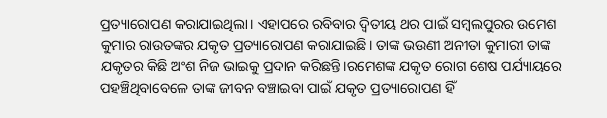ପ୍ରତ୍ୟାରୋପଣ କରାଯାଇଥିଲା। ଏହାପରେ ରବିବାର ଦ୍ୱିତୀୟ ଥର ପାଇଁ ସମ୍ବଲପୁରର ଉମେଶ କୁମାର ରାଉତଙ୍କର ଯକୃତ ପ୍ରତ୍ୟାରୋପଣ କରାଯାଇଛି। ତାଙ୍କ ଭଉଣୀ ଅନୀତା କୁମାରୀ ତାଙ୍କ ଯକୃତର କିଛି ଅଂଶ ନିଜ ଭାଇକୁ ପ୍ରଦାନ କରିଛନ୍ତି।ରମେଶଙ୍କ ଯକୃତ ରୋଗ ଶେଷ ପର୍ଯ୍ୟାୟରେ ପହଞ୍ଚିଥିବାବେଳେ ତାଙ୍କ ଜୀବନ ବଞ୍ଚାଇବା ପାଇଁ ଯକୃତ ପ୍ରତ୍ୟାରୋପଣ ହିଁ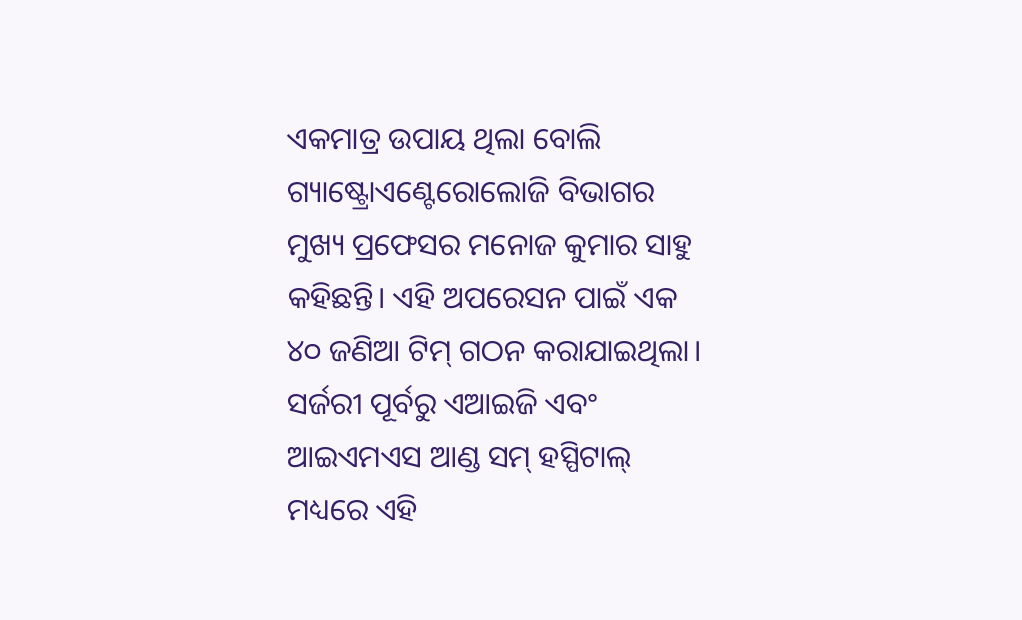ଏକମାତ୍ର ଉପାୟ ଥିଲା ବୋଲି ଗ୍ୟାଷ୍ଟ୍ରୋଏଣ୍ଟେରୋଲୋଜି ବିଭାଗର ମୁଖ୍ୟ ପ୍ରଫେସର ମନୋଜ କୁମାର ସାହୁ କହିଛନ୍ତି। ଏହି ଅପରେସନ ପାଇଁ ଏକ ୪୦ ଜଣିଆ ଟିମ୍ ଗଠନ କରାଯାଇଥିଲା। ସର୍ଜରୀ ପୂର୍ବରୁ ଏଆଇଜି ଏବଂ ଆଇଏମଏସ ଆଣ୍ଡ ସମ୍ ହସ୍ପିଟାଲ୍ ମଧ୍ୟରେ ଏହି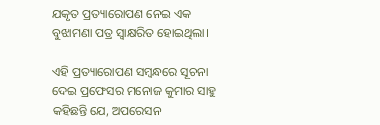ଯକୃତ ପ୍ରତ୍ୟାରୋପଣ ନେଇ ଏକ ବୁଝାମଣା ପତ୍ର ସ୍ୱାକ୍ଷରିତ ହୋଇଥିଲା।

ଏହି ପ୍ରତ୍ୟାରୋପଣ ସମ୍ବନ୍ଧରେ ସୂଚନା ଦେଇ ପ୍ରଫେସର ମନୋଜ କୁମାର ସାହୁ କହିଛନ୍ତି ଯେ, ଅପରେସନ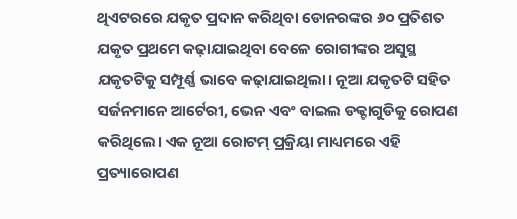ଥିଏଟରରେ ଯକୃତ ପ୍ରଦାନ କରିଥିବା ଡୋନରଙ୍କର ୬୦ ପ୍ରତିଶତ ଯକୃତ ପ୍ରଥମେ କଢ଼ାଯାଇଥିବା ବେଳେ ରୋଗୀଙ୍କର ଅସୁସ୍ଥ ଯକୃତଟିକୁ ସମ୍ପୂର୍ଣ୍ଣ ଭାବେ କଢ଼ାଯାଇଥିଲା। ନୂଆ ଯକୃତଟି ସହିତ ସର୍ଜନମାନେ ଆର୍ଟେରୀ, ଭେନ ଏବଂ ବାଇଲ ଡକ୍ଟାଗୁଡିକୁ ରୋପଣ କରିଥିଲେ। ଏକ ନୂଆ ରୋଟମ୍ ପ୍ରକ୍ରିୟା ମାଧ୍ୟମରେ ଏହି ପ୍ରତ୍ୟାରୋପଣ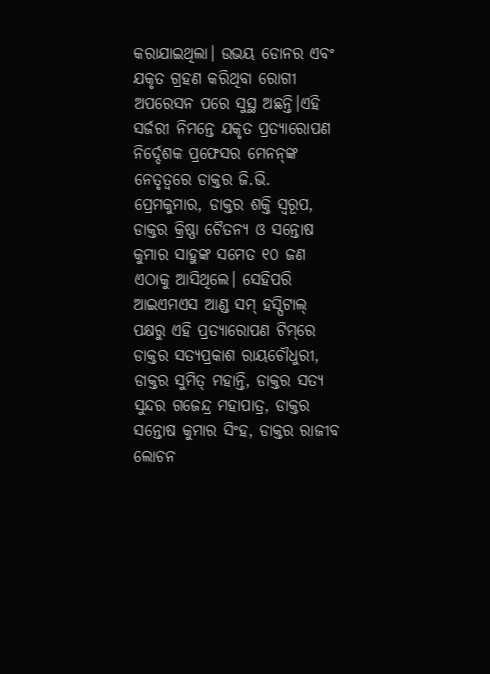କରାଯାଇଥିଲା। ଉଭୟ ଡୋନର ଏବଂ ଯକୃତ ଗ୍ରହଣ କରିଥିବା ରୋଗୀ ଅପରେସନ ପରେ ସୁସ୍ଥ ଅଛନ୍ତି।ଏହି ସର୍ଜରୀ ନିମନ୍ତେ ଯକୃତ ପ୍ରତ୍ୟାରୋପଣ ନିର୍ଦ୍ଦେଶକ ପ୍ରଫେସର ମେନନ୍‌ଙ୍କ ନେତୃତ୍ୱରେ ଡାକ୍ତର ଜି.ଭି. ପ୍ରେମକୁମାର, ଡାକ୍ତର ଶକ୍ତି ସ୍ୱରୂପ, ଡାକ୍ତର କ୍ରିଷ୍ଣା ଚୈତନ୍ୟ ଓ ସନ୍ତୋଷ କୁମାର ସାହୁଙ୍କ ସମେତ ୧୦ ଜଣ ଏଠାକୁ ଆସିଥିଲେ। ସେହିପରି ଆଇଏମଏସ ଆଣ୍ଡ ସମ୍ ହସ୍ପିଟାଲ୍ ପକ୍ଷରୁ ଏହି ପ୍ରତ୍ୟାରୋପଣ ଟିମ୍‌ରେ ଡାକ୍ତର ସତ୍ୟପ୍ରକାଶ ରାୟଚୌଧୁରୀ, ଡାକ୍ତର ସୁମିତ୍ ମହାନ୍ତି, ଡାକ୍ତର ସତ୍ୟ ସୁନ୍ଦର ଗଜେନ୍ଦ୍ର ମହାପାତ୍ର, ଡାକ୍ତର ସନ୍ତୋଷ କୁମାର ସିଂହ, ଡାକ୍ତର ରାଜୀବ ଲୋଚନ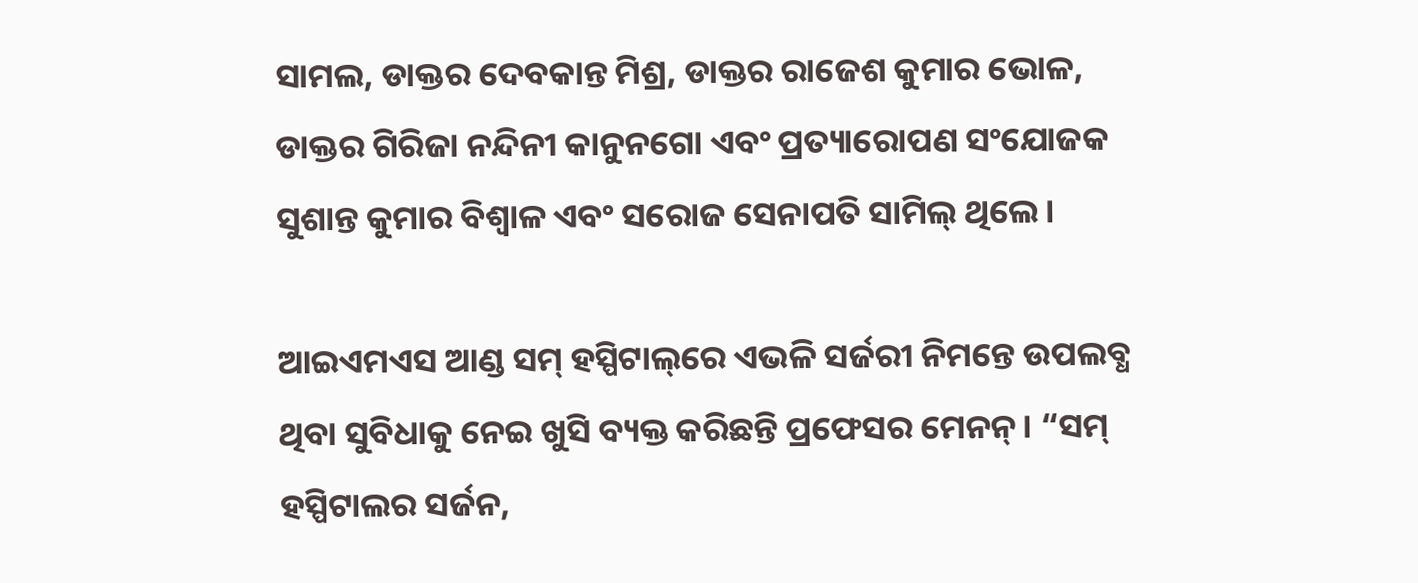ସାମଲ, ଡାକ୍ତର ଦେବକାନ୍ତ ମିଶ୍ର, ଡାକ୍ତର ରାଜେଶ କୁମାର ଭୋଳ, ଡାକ୍ତର ଗିରିଜା ନନ୍ଦିନୀ କାନୁନଗୋ ଏବଂ ପ୍ରତ୍ୟାରୋପଣ ସଂଯୋଜକ ସୁଶାନ୍ତ କୁମାର ବିଶ୍ୱାଳ ଏବଂ ସରୋଜ ସେନାପତି ସାମିଲ୍ ଥିଲେ।

ଆଇଏମଏସ ଆଣ୍ଡ ସମ୍ ହସ୍ପିଟାଲ୍‌ରେ ଏଭଳି ସର୍ଜରୀ ନିମନ୍ତେ ଉପଲବ୍ଧ ଥିବା ସୁବିଧାକୁ ନେଇ ଖୁସି ବ୍ୟକ୍ତ କରିଛନ୍ତି ପ୍ରଫେସର ମେନନ୍। “ସମ୍ ହସ୍ପିଟାଲର ସର୍ଜନ,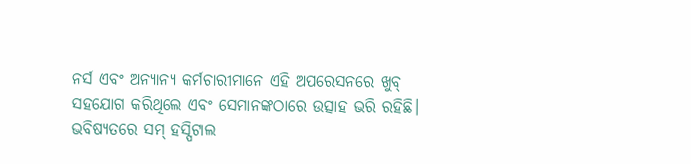ନର୍ସ ଏବଂ ଅନ୍ୟାନ୍ୟ କର୍ମଚାରୀମାନେ ଏହି ଅପରେସନରେ ଖୁବ୍ ସହଯୋଗ କରିଥିଲେ ଏବଂ ସେମାନଙ୍କଠାରେ ଉତ୍ସାହ ଭରି ରହିଛି। ଭବିଷ୍ୟତରେ ସମ୍ ହସ୍ପିଟାଲ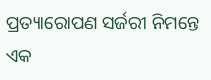ପ୍ରତ୍ୟାରୋପଣ ସର୍ଜରୀ ନିମନ୍ତେ ଏକ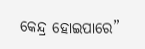କେନ୍ଦ୍ର ହୋଇପାରେ”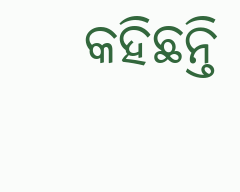କହିଛନ୍ତି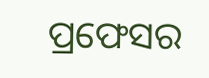ପ୍ରଫେସର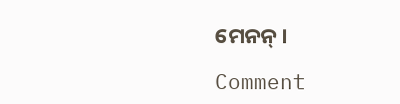ମେନନ୍।

Comment